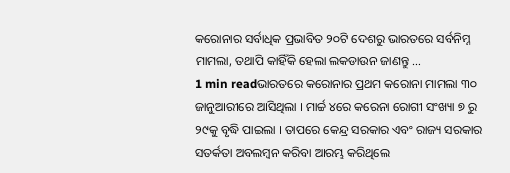କରୋନାର ସର୍ବାଧିକ ପ୍ରଭାବିତ ୨୦ଟି ଦେଶରୁ ଭାରତରେ ସର୍ବନିମ୍ନ ମାମଲା, ତଥାପି କାହିଁକି ହେଲା ଲକଡାଉନ ଜାଣନ୍ତୁ …
1 min readଭାରତରେ କରୋନାର ପ୍ରଥମ କରୋନା ମାମଲା ୩୦ ଜାନୁଆରୀରେ ଆସିଥିଲା । ମାର୍ଚ୍ଚ ୪ରେ କରେନା ରୋଗୀ ସଂଖ୍ୟା ୭ ରୁ ୨୯କୁ ବୃଦ୍ଧି ପାଇଲା । ତାପରେ କେନ୍ଦ୍ର ସରକାର ଏବଂ ରାଜ୍ୟ ସରକାର ସତର୍କତା ଅବଲମ୍ବନ କରିବା ଆରମ୍ଭ କରିଥିଲେ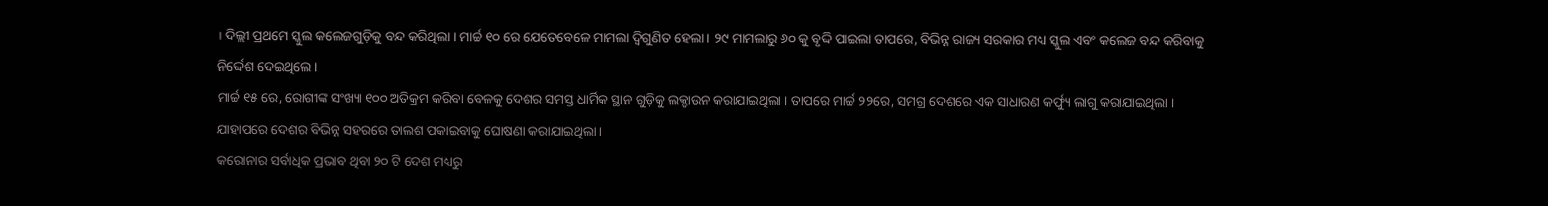। ଦିଲ୍ଲୀ ପ୍ରଥମେ ସ୍କୁଲ କଲେଜଗୁଡ଼ିକୁ ବନ୍ଦ କରିଥିଲା । ମାର୍ଚ୍ଚ ୧୦ ରେ ଯେତେବେଳେ ମାମଲା ଦ୍ୱିଗୁଣିତ ହେଲା । ୨୯ ମାମଲାରୁ ୬୦ କୁ ବୃଦ୍ଦି ପାଇଲା ତାପରେ, ବିଭିନ୍ନ ରାଜ୍ୟ ସରକାର ମଧ୍ୟ ସ୍କୁଲ ଏବଂ କଲେଜ ବନ୍ଦ କରିବାକୁ ନିର୍ଦ୍ଦେଶ ଦେଇଥିଲେ ।
ମାର୍ଚ୍ଚ ୧୫ ରେ, ରୋଗୀଙ୍କ ସଂଖ୍ୟା ୧୦୦ ଅତିକ୍ରମ କରିବା ବେଳକୁ ଦେଶର ସମସ୍ତ ଧାର୍ମିକ ସ୍ଥାନ ଗୁଡ଼ିକୁ ଲକ୍ଡାଉନ କରାଯାଇଥିଲା । ତାପରେ ମାର୍ଚ୍ଚ ୨୨ରେ, ସମଗ୍ର ଦେଶରେ ଏକ ସାଧାରଣ କର୍ଫ୍ୟୁ ଲାଗୁ କରାଯାଇଥିଲା । ଯାହାପରେ ଦେଶର ବିଭିନ୍ନ ସହରରେ ତାଲଶ ପକାଇବାକୁ ଘୋଷଣା କରାଯାଇଥିଲା ।
କରୋନାର ସର୍ବାଧିକ ପ୍ରଭାବ ଥିବା ୨୦ ଟି ଦେଶ ମଧ୍ୟରୁ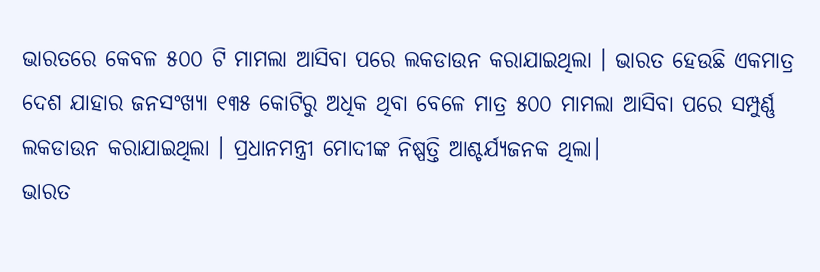ଭାରତରେ କେବଳ ୫୦୦ ଟି ମାମଲା ଆସିବା ପରେ ଲକଡାଉନ କରାଯାଇଥିଲା । ଭାରତ ହେଉଛି ଏକମାତ୍ର ଦେଶ ଯାହାର ଜନସଂଖ୍ୟା ୧୩୫ କୋଟିରୁ ଅଧିକ ଥିବା ବେଳେ ମାତ୍ର ୫୦୦ ମାମଲା ଆସିବା ପରେ ସମ୍ପୁର୍ଣ୍ଣ ଲକଡାଉନ କରାଯାଇଥିଲା । ପ୍ରଧାନମନ୍ତ୍ରୀ ମୋଦୀଙ୍କ ନିଷ୍ପତ୍ତି ଆଶ୍ଚର୍ଯ୍ୟଜନକ ଥିଲା।
ଭାରତ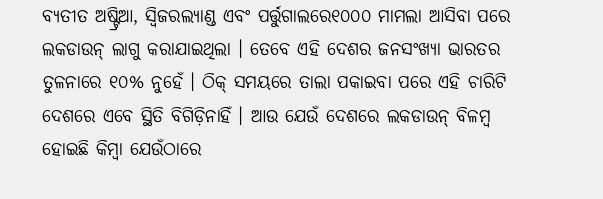ବ୍ୟତୀତ ଅଷ୍ଟ୍ରିଆ, ସ୍ୱିଜରଲ୍ୟାଣ୍ଡ ଏବଂ ପର୍ତ୍ତୁଗାଲରେ୧୦୦୦ ମାମଲା ଆସିବା ପରେ ଲକଡାଉନ୍ ଲାଗୁ କରାଯାଇଥିଲା । ତେବେ ଏହି ଦେଶର ଜନସଂଖ୍ୟା ଭାରତର ତୁଳନାରେ ୧୦% ନୁହେଁ । ଠିକ୍ ସମୟରେ ତାଲା ପକାଇବା ପରେ ଏହି ଚାରିଟି ଦେଶରେ ଏବେ ସ୍ଥିତି ବିଗିଡ଼ିନାହିଁ । ଆଉ ଯେଉଁ ଦେଶରେ ଲକଡାଉନ୍ ବିଳମ୍ବ ହୋଇଛି କିମ୍ବା ଯେଉଁଠାରେ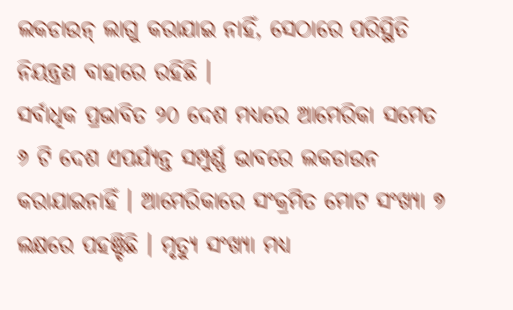ଲକଡାଉନ୍ ଲାଗୁ କରାଯାଇ ନାହିଁ, ସେଠାରେ ପରିସ୍ଥିତି ନିୟନ୍ତ୍ରଣ ବାହାରେ ରହିଛି ।
ସର୍ବାଧିକ ପ୍ରଭାବିତ ୨୦ ଦେଶ ମଧ୍ୟରେ ଆମେରିକା ସମେତ ୬ ଟି ଦେଶ ଏପର୍ଯ୍ୟନ୍ତ ସମ୍ପୁର୍ଣ୍ଣ ଭାବରେ ଲକଡାଉନ କରାଯାଇନାହିଁ । ଆମେରିକାରେ ସଂକ୍ରମିତ ମୋଟ ସଂଖ୍ୟା ୭ ଲକ୍ଷରେ ପହଞ୍ଚିଛି । ମୃତ୍ୟୁ ସଂଖ୍ୟା ମଧ୍ୟ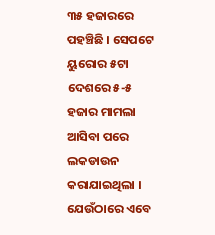୩୫ ହଜାରରେ ପହଞ୍ଚିଛି । ସେପଟେ ୟୁରୋର ୫ଟା ଦେଶରେ ୫-୫ ହଜାର ମାମଲା ଆସିବା ପରେ ଲକଡାଉନ କରାଯାଇଥିଲା । ଯେଉଁଠାରେ ଏବେ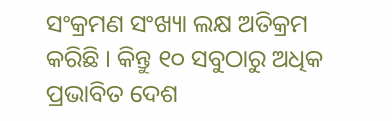ସଂକ୍ରମଣ ସଂଖ୍ୟା ଲକ୍ଷ ଅତିକ୍ରମ କରିଛି । କିନ୍ତୁ ୧୦ ସବୁଠାରୁ ଅଧିକ ପ୍ରଭାବିତ ଦେଶ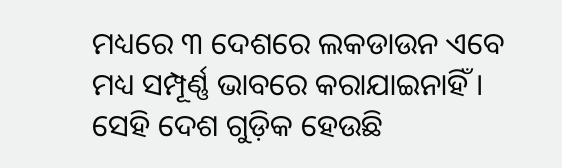ମଧ୍ୟରେ ୩ ଦେଶରେ ଲକଡାଉନ ଏବେ ମଧ୍ୟ ସମ୍ପୂର୍ଣ୍ଣ ଭାବରେ କରାଯାଇନାହିଁ । ସେହି ଦେଶ ଗୁଡ଼ିକ ହେଉଛି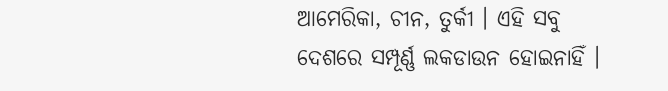ଆମେରିକା, ଚୀନ, ତୁର୍କୀ । ଏହି ସବୁ ଦେଶରେ ସମ୍ପୂର୍ଣ୍ଣ ଲକଡାଉନ ହୋଇନାହିଁ ।